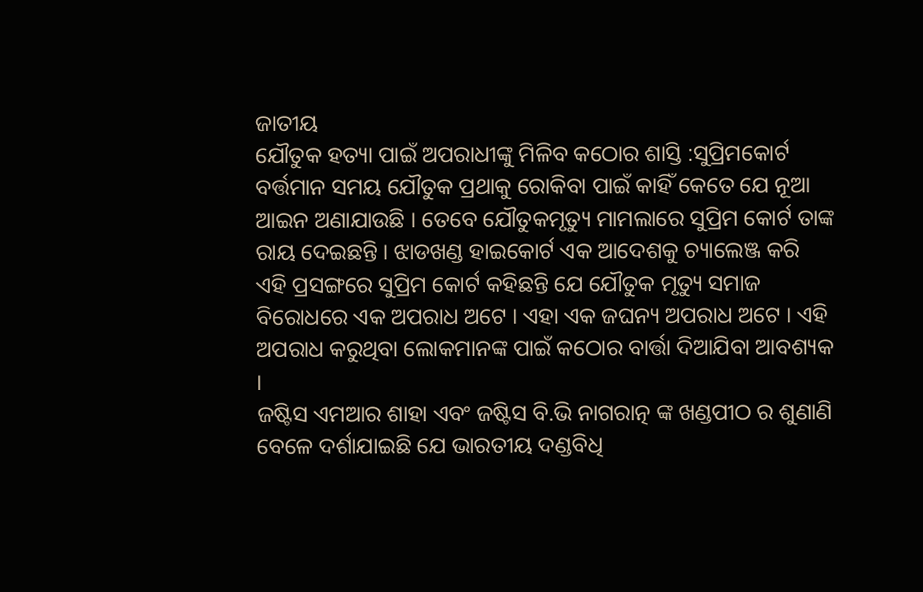ଜାତୀୟ
ଯୌତୁକ ହତ୍ୟା ପାଇଁ ଅପରାଧୀଙ୍କୁ ମିଳିବ କଠୋର ଶାସ୍ତି :ସୁପ୍ରିମକୋର୍ଟ
ବର୍ତ୍ତମାନ ସମୟ ଯୌତୁକ ପ୍ରଥାକୁ ରୋକିବା ପାଇଁ କାହିଁ କେତେ ଯେ ନୂଆ ଆଇନ ଅଣାଯାଉଛି । ତେବେ ଯୌତୁକମୃତ୍ୟୁ ମାମଲାରେ ସୁପ୍ରିମ କୋର୍ଟ ତାଙ୍କ ରାୟ ଦେଇଛନ୍ତି । ଝାଡଖଣ୍ଡ ହାଇକୋର୍ଟ ଏକ ଆଦେଶକୁ ଚ୍ୟାଲେଞ୍ଜ କରି ଏହି ପ୍ରସଙ୍ଗରେ ସୁପ୍ରିମ କୋର୍ଟ କହିଛନ୍ତି ଯେ ଯୌତୁକ ମୃତ୍ୟୁ ସମାଜ ବିରୋଧରେ ଏକ ଅପରାଧ ଅଟେ । ଏହା ଏକ ଜଘନ୍ୟ ଅପରାଧ ଅଟେ । ଏହି ଅପରାଧ କରୁଥିବା ଲୋକମାନଙ୍କ ପାଇଁ କଠୋର ବାର୍ତ୍ତା ଦିଆଯିବା ଆବଶ୍ୟକ ।
ଜଷ୍ଟିସ ଏମଆର ଶାହା ଏବଂ ଜଷ୍ଟିସ ବି.ଭି ନାଗରାତ୍ନ ଙ୍କ ଖଣ୍ଡପୀଠ ର ଶୁଣାଣି ବେଳେ ଦର୍ଶାଯାଇଛି ଯେ ଭାରତୀୟ ଦଣ୍ଡବିଧି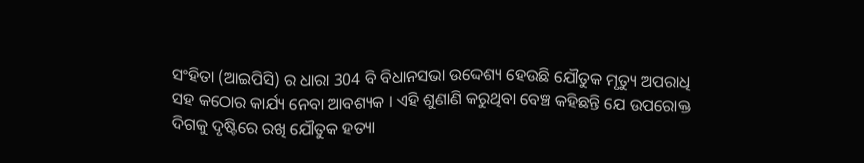ସଂହିତା (ଆଇପିସି) ର ଧାରା 304 ବି ବିଧାନସଭା ଉଦ୍ଦେଶ୍ୟ ହେଉଛି ଯୌତୁକ ମୃତ୍ୟୁ ଅପରାଧି ସହ କଠୋର କାର୍ଯ୍ୟ ନେବା ଆବଶ୍ୟକ । ଏହି ଶୁଣାଣି କରୁଥିବା ବେଞ୍ଚ କହିଛନ୍ତି ଯେ ଉପରୋକ୍ତ ଦିଗକୁ ଦୃଷ୍ଟିରେ ରଖି ଯୌତୁକ ହତ୍ୟା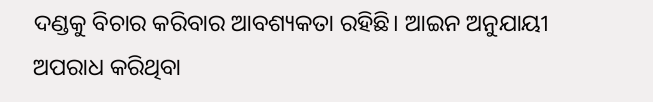ଦଣ୍ଡକୁ ବିଚାର କରିବାର ଆବଶ୍ୟକତା ରହିଛି। ଆଇନ ଅନୁଯାୟୀ ଅପରାଧ କରିଥିବା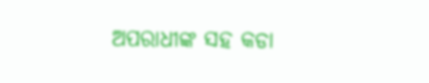ଅପରାଧୀଙ୍କ ସହ କଡା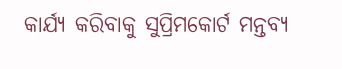କାର୍ଯ୍ୟ କରିବାକୁ ସୁପ୍ରିମକୋର୍ଟ ମନ୍ତବ୍ୟ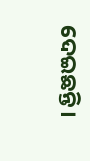ଦେଇଛନ୍ତି।